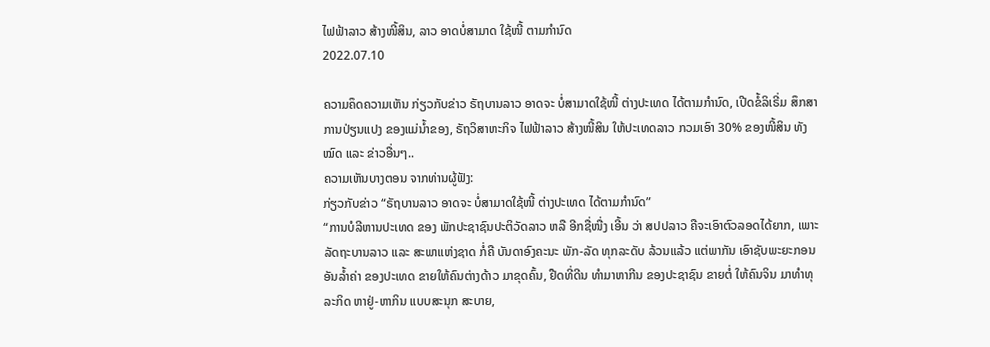ໄຟຟ້າລາວ ສ້າງໜີ້ສິນ, ລາວ ອາດບໍ່ສາມາດ ໃຊ້ໜີ້ ຕາມກຳນົດ
2022.07.10

ຄວາມຄຶດຄວາມເຫັນ ກ່ຽວກັບຂ່າວ ຣັຖບານລາວ ອາດຈະ ບໍ່ສາມາດໃຊ້ໜີ້ ຕ່າງປະເທດ ໄດ້ຕາມກຳນົດ, ເປີດຂໍ້ລິເຣີ່ມ ສຶກສາ ການປ່ຽນແປງ ຂອງແມ່ນ້ຳຂອງ, ຣັຖວິສາຫະກິຈ ໄຟຟ້າລາວ ສ້າງໜີ້ສິນ ໃຫ້ປະເທດລາວ ກວມເອົາ 30% ຂອງໜີ້ສິນ ທັງໝົດ ແລະ ຂ່າວອື່ນໆ..
ຄວາມເຫັນບາງຕອນ ຈາກທ່ານຜູ້ຟັງ:
ກ່ຽວກັບຂ່າວ “ຣັຖບານລາວ ອາດຈະ ບໍ່ສາມາດໃຊ້ໜີ້ ຕ່າງປະເທດ ໄດ້ຕາມກຳນົດ”
“ການບໍລີຫານປະເທດ ຂອງ ພັກປະຊາຊົນປະຕິວັດລາວ ຫລື ອີກຊື່ໜື່ງ ເອີ້ນ ວ່າ ສປປລາວ ຄືຈະເອົາຕົວລອດໄດ້ຍາກ, ເພາະລັດຖະບານລາວ ແລະ ສະພາແຫ່ງຊາດ ກໍ່ຄື ບັນດາອົງຄະນະ ພັກ-ລັດ ທຸກລະດັບ ລ້ວນແລ້ວ ແຕ່ພາກັນ ເອົາຊັບພະຍະກອນ ອັນລ້ຳຄ່າ ຂອງປະເທດ ຂາຍໃຫ້ຄົນຕ່າງດ້າວ ມາຂຸດຄົ້ນ, ຢືດທີ່ດີນ ທຳມາຫາກີນ ຂອງປະຊາຊົນ ຂາຍຕໍ່ ໃຫ້ຄົນຈິນ ມາທຳທຸລະກິດ ຫາຢູ່-ຫາກິນ ແບບສະນຸກ ສະບາຍ,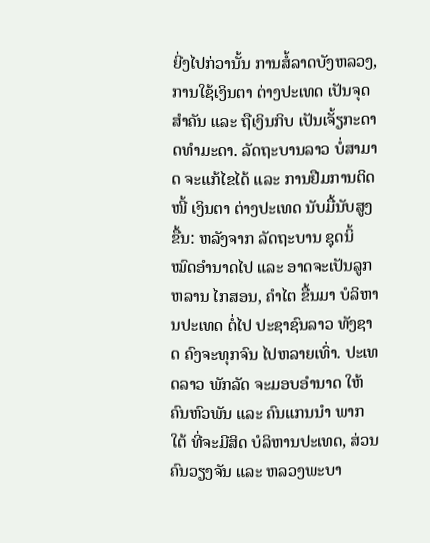ຍີ່ງໄປກ່ວານັ້ນ ການສໍ້ລາດບັງຫລວງ, ການໃຊ້ເງິນຕາ ຕ່າງປະເທດ ເປັນຈຸດສຳຄັນ ແລະ ຖືເງິນກິບ ເປັນເຈັ້ຽກະດາດທຳມະດາ. ລັດຖະບານລາວ ບໍ່ສາມາດ ຈະແກ້ໄຂໄດ້ ແລະ ການຢືມການຕິດໜີ້ ເງິນຕາ ຕ່າງປະເທດ ນັບມື້ນັບສູງຂື້ນ: ຫລັງຈາກ ລັດຖະບານ ຊຸດນິ້ ໝົດອຳນາດໄປ ແລະ ອາດຈະເປັນລູກຫລານ ໄກສອນ, ຄຳໄຕ ຂື້ນມາ ບໍລິຫານປະເທດ ຕໍ່ໄປ ປະຊາຊົນລາວ ທັງຊາດ ຄົງຈະທຸກຈົນ ໄປຫລາຍເທົ່າ. ປະເທດລາວ ພັກລັດ ຈະມອບອຳນາດ ໃຫ້ຄົນຫົວພັນ ແລະ ຄົນແກນນຳ ພາກໃຕ້ ທີ່ຈະມີສິດ ບໍລິຫານປະເທດ, ສ່ວນຄົນວຽງຈັນ ແລະ ຫລວງພະບາ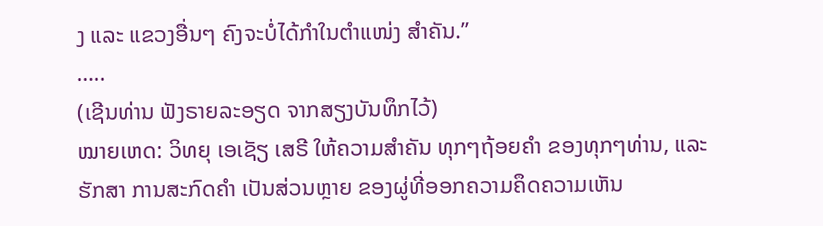ງ ແລະ ແຂວງອື່ນໆ ຄົງຈະບໍ່ໄດ້ກຳໃນຕຳແໜ່ງ ສຳຄັນ.”
…..
(ເຊີນທ່ານ ຟັງຣາຍລະອຽດ ຈາກສຽງບັນທຶກໄວ້)
ໝາຍເຫດ: ວິທຍຸ ເອເຊັຽ ເສຣີ ໃຫ້ຄວາມສຳຄັນ ທຸກໆຖ້ອຍຄຳ ຂອງທຸກໆທ່ານ, ແລະ ຮັກສາ ການສະກົດຄຳ ເປັນສ່ວນຫຼາຍ ຂອງຜູ່ທີ່ອອກຄວາມຄຶດຄວາມເຫັນ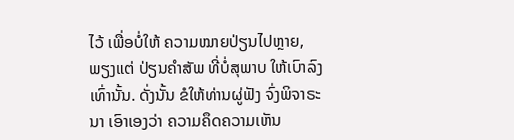ໄວ້ ເພື່ອບໍ່ໃຫ້ ຄວາມໝາຍປ່ຽນໄປຫຼາຍ, ພຽງແຕ່ ປ່ຽນຄຳສັພ ທີ່ບໍ່ສຸພາບ ໃຫ້ເບົາລົງເທົ່ານັ້ນ. ດັ່ງນັ້ນ ຂໍໃຫ້ທ່ານຜູ່ຟັງ ຈົ່ງພິຈາຣະນາ ເອົາເອງວ່າ ຄວາມຄຶດຄວາມເຫັນ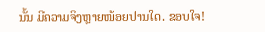ນັ້ນ ມີຄວາມຈິງຫຼາຍໜ້ອຍປານໃດ. ຂອບໃຈ!